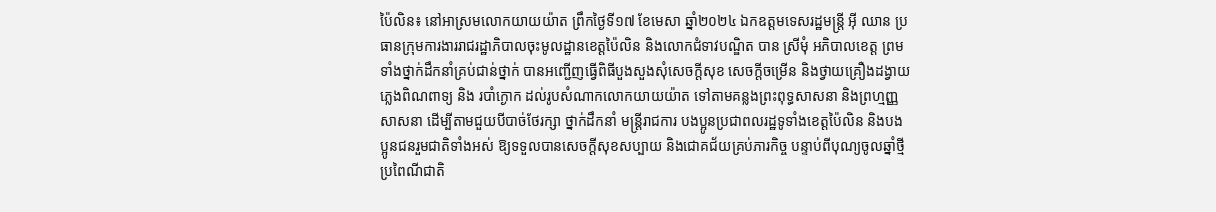ប៉ៃលិន៖ នៅអាស្រមលោកយាយយ៉ាត ព្រឹកថ្ងៃទី១៧ ខែមេសា ឆ្នាំ២០២៤ ឯកឧត្តមទេសរដ្ឋមន្ត្រី អ៊ី ឈាន ប្រធានក្រុមការងាររាជរដ្ឋាភិបាលចុះមូលដ្ឋានខេត្តប៉ៃលិន និងលោកជំទាវបណ្ឌិត បាន ស្រីមុំ អភិបាលខេត្ត ព្រមទាំងថ្នាក់ដឹកនាំគ្រប់ជាន់ថ្នាក់ បានអញ្ជើញធ្វើពិធីបួងសួងសុំសេចក្តីសុខ សេចក្តីចម្រើន និងថ្វាយគ្រឿងដង្វាយ ភ្លេងពិណពាទ្យ និង របាំក្ងោក ដល់រូបសំណាកលោកយាយយ៉ាត ទៅតាមគន្លងព្រះពុទ្ធសាសនា និងព្រហ្មញ្ញសាសនា ដើម្បីតាមជួយបីបាច់ថែរក្សា ថ្នាក់ដឹកនាំ មន្រ្តីរាជការ បងប្អូនប្រជាពលរដ្ឋទូទាំងខេត្តប៉ៃលិន និងបងប្អូនជនរួមជាតិទាំងអស់ ឱ្យទទួលបានសេចក្តីសុខសប្បាយ និងជោគជ័យគ្រប់ភារកិច្ច បន្ទាប់ពីបុណ្យចូលឆ្នាំថ្មីប្រពៃណីជាតិ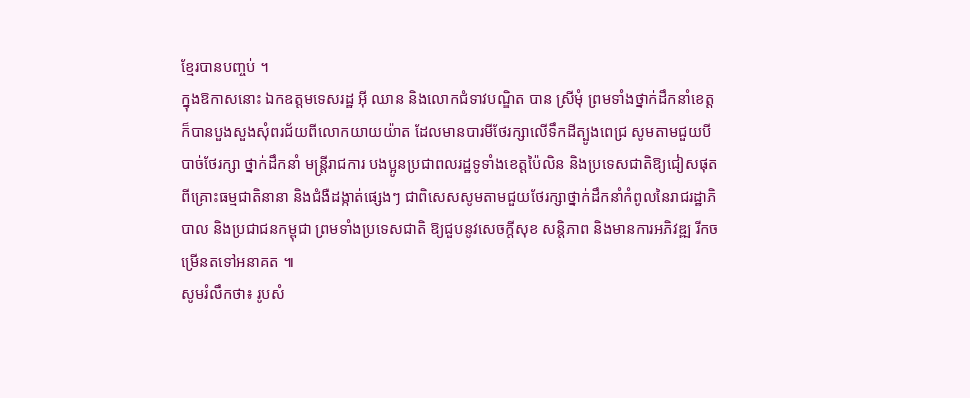ខ្មែរបានបញ្ចប់ ។
ក្នុងឱកាសនោះ ឯកឧត្តមទេសរដ្ឋ អ៊ី ឈាន និងលោកជំទាវបណ្ឌិត បាន ស្រីមុំ ព្រមទាំងថ្នាក់ដឹកនាំខេត្ត ក៏បានបួងសួងសុំពរជ័យពីលោកយាយយ៉ាត ដែលមានបារមីថែរក្សាលើទឹកដីត្បូងពេជ្រ សូមតាមជួយបីបាច់ថែរក្សា ថ្នាក់ដឹកនាំ មន្រ្តីរាជការ បងប្អូនប្រជាពលរដ្ឋទូទាំងខេត្តប៉ៃលិន និងប្រទេសជាតិឱ្យជៀសផុតពីគ្រោះធម្មជាតិនានា និងជំងឺដង្កាត់ផ្សេងៗ ជាពិសេសសូមតាមជួយថែរក្សាថ្នាក់ដឹកនាំកំពូលនៃរាជរដ្ឋាភិបាល និងប្រជាជនកម្ពុជា ព្រមទាំងប្រទេសជាតិ ឱ្យជួបនូវសេចក្តីសុខ សន្តិភាព និងមានការអភិវឌ្ឍ រីកចម្រើនតទៅអនាគត ៕
សូមរំលឹកថា៖ រូបសំ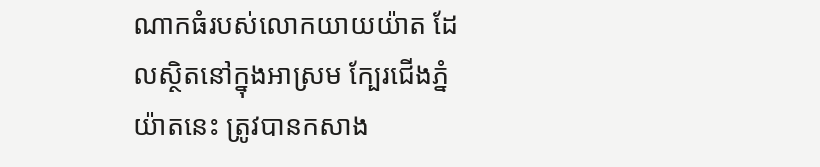ណាកធំរបស់លោកយាយយ៉ាត ដែលស្ថិតនៅក្នុងអាស្រម ក្បែរជើងភ្នំយ៉ាតនេះ ត្រូវបានកសាង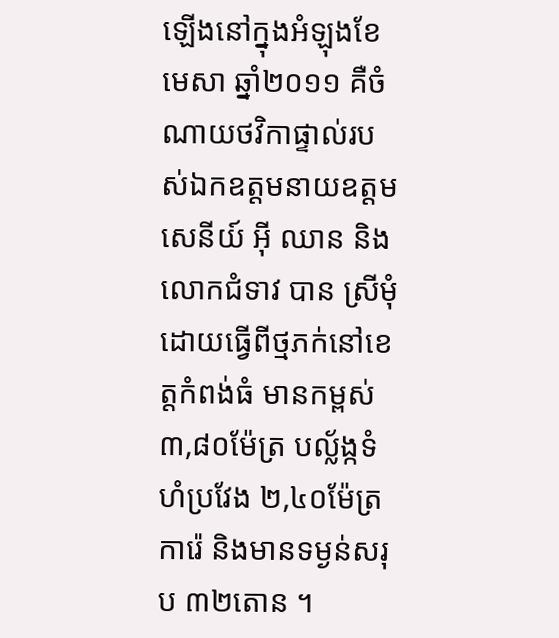ឡើងនៅក្នុងអំឡុងខែមេសា ឆ្នាំ២០១១ គឺចំណាយថវិកាផ្ទាល់របស់ឯកឧត្តមនាយឧត្តមសេនីយ៍ អ៊ី ឈាន និងលោកជំទាវ បាន ស្រីមុំ ដោយធ្វើពីថ្មភក់នៅខេត្តកំពង់ធំ មានកម្ពស់ ៣,៨០ម៉ែត្រ បល្ល័ង្កទំហំប្រវែង ២,៤០ម៉ែត្រការ៉េ និងមានទម្ងន់សរុប ៣២តោន ។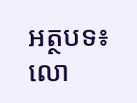អត្ថបទ៖ លោ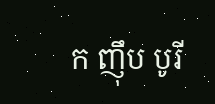ក ញ៉ឹប បូរី